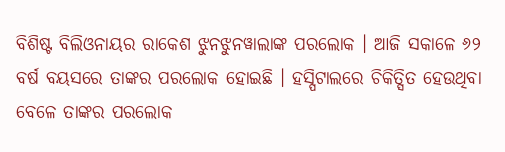ବିଶିଷ୍ଟ ବିଲିଓନାୟର ରାକେଶ ଝୁନଝୁନୱାଲାଙ୍କ ପରଲୋକ । ଆଜି ସକାଳେ ୬୨ ବର୍ଷ ବୟସରେ ତାଙ୍କର ପରଲୋକ ହୋଇଛି । ହସ୍ପିଟାଲରେ ଚିକିତ୍ସିତ ହେଉଥିବା ବେଳେ ତାଙ୍କର ପରଲୋକ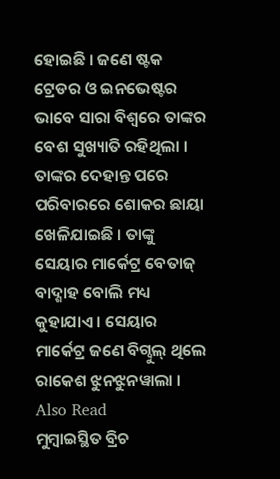ହୋଇଛି । ଜଣେ ଷ୍ଟକ ଟ୍ରେଡର ଓ ଇନଭେଷ୍ଟର ଭାବେ ସାରା ବିଶ୍ୱରେ ତାଙ୍କର ବେଶ ସୁଖ୍ୟାତି ରହିଥିଲା । ତାଙ୍କର ଦେହାନ୍ତ ପରେ ପରିବାରରେ ଶୋକର ଛାୟା ଖେଳିଯାଇଛି । ତାଙ୍କୁ ସେୟାର ମାର୍କେଟ୍ର ବେତାଜ୍ ବାଦ୍ଶାହ ବୋଲି ମଧ୍ୟ କୁହାଯାଏ । ସେୟାର ମାର୍କେଟ୍ର ଜଣେ ବିଗ୍ବୁଲ୍ ଥିଲେ ରାକେଶ ଝୁନଝୁନୱାଲା ।
Also Read
ମୁମ୍ବାଇସ୍ଥିତ ବ୍ରିଚ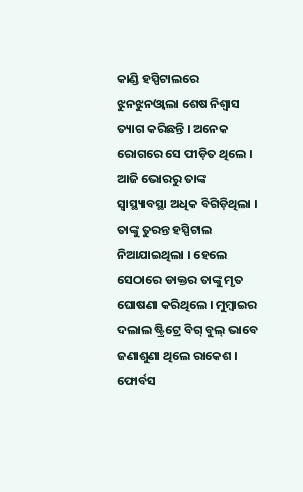କାଣ୍ଡି ହସ୍ପିଟାଲରେ ଝୁନଝୁନଓ୍ୱାଲା ଶେଷ ନିଶ୍ୱାସ ତ୍ୟାଗ କରିଛନ୍ତି । ଅନେକ ରୋଗରେ ସେ ପୀଡ଼ିତ ଥିଲେ । ଆଜି ଭୋରରୁ ତାଙ୍କ ସ୍ୱାସ୍ଥ୍ୟାବସ୍ଥା ଅଧିକ ବିଗିଡ଼ିଥିଲା । ତାଙ୍କୁ ତୁରନ୍ତ ହସ୍ପିଟାଲ ନିଆଯାଇଥିଲା । ହେଲେ ସେଠାରେ ଡାକ୍ତର ତାଙ୍କୁ ମୃତ ଘୋଷଣା କରିଥିଲେ । ମୁମ୍ବାଇର ଦଲାଲ ଷ୍ଟ୍ରିଟ୍ରେ ବିଗ୍ ବୁଲ୍ ଭାବେ ଜଣାଶୁଣା ଥିଲେ ରାକେଶ ।
ଫୋର୍ବସ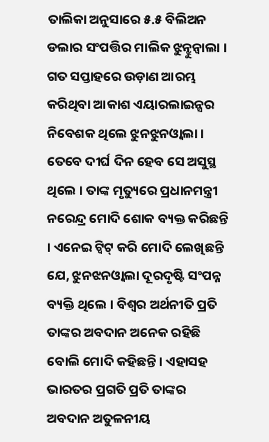ତାଲିକା ଅନୁସାରେ ୫.୫ ବିଲିଅନ ଡଲାର ସଂପତ୍ତିର ମାଲିକ ଝୁନ୍ଝୁନ୍ୱାଲା । ଗତ ସପ୍ତାହରେ ଉଡ଼ାଣ ଆରମ୍ଭ କରିଥିବା ଆକାଶ ଏୟାରଲାଇନ୍ସର ନିବେଶକ ଥିଲେ ଝୁନଝୁନଓ୍ୱାଲା । ତେବେ ଦୀର୍ଘ ଦିନ ହେବ ସେ ଅସୁସ୍ଥ ଥିଲେ । ତାଙ୍କ ମୃତ୍ୟୁରେ ପ୍ରଧାନମନ୍ତ୍ରୀ ନରେନ୍ଦ୍ର ମୋଦି ଶୋକ ବ୍ୟକ୍ତ କରିଛନ୍ତି । ଏନେଇ ଟ୍ୱିଟ୍ କରି ମୋଦି ଲେଖିଛନ୍ତି ଯେ, ଝୁନଝନଓ୍ୱାଲା ଦୂରଦୃଷ୍ଟି ସଂପନ୍ନ ବ୍ୟକ୍ତି ଥିଲେ । ବିଶ୍ୱର ଅର୍ଥନୀତି ପ୍ରତି ତାଙ୍କର ଅବଦାନ ଅନେକ ରହିଛି ବୋଲି ମୋଦି କହିଛନ୍ତି । ଏହାସହ ଭାରତର ପ୍ରଗତି ପ୍ରତି ତାଙ୍କର ଅବଦାନ ଅତୁଳନୀୟ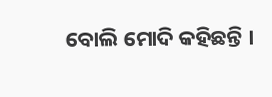ବୋଲି ମୋଦି କହିଛନ୍ତି ।